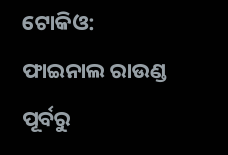ଟୋକିଓ: ଫାଇନାଲ ରାଉଣ୍ଡ ପୂର୍ବରୁ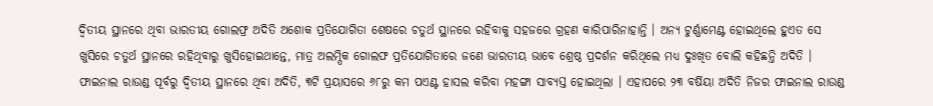ଦ୍ବିତୀୟ ସ୍ଥାନରେ ଥିବା ଭାରତୀୟ ଗୋଲଫ୍ର ଅଦିତି ଅଶୋକ ପ୍ରତିଯୋଗିତା ଶେଷରେ ଚତୁର୍ଥ ସ୍ଥାନରେ ରହିବାକୁ ସହଜରେ ଗ୍ରହଣ କାରିପାରିନାହାନ୍ତି । ଅନ୍ୟ ଟୁର୍ଣ୍ଣାମେଣ୍ଟ ହୋଇଥିଲେ ହୁଏତ ସେ ଖୁସିରେ ଚତୁର୍ଥ ସ୍ଥାନରେ ରହିଥିବାରୁ ଖୁସିହୋଇଥାନ୍ତେ, ମାତ୍ର ଅଲମ୍ପିକ ଗୋଲଫ ପ୍ରତିଯୋଗିତାରେ ଜଣେ ଭାରତୀୟ ଭାବେ ଶ୍ରେଷ୍ଠ ପ୍ରଦର୍ଶନ କରିଥିଲେ ମଧ୍ୟ ଦୁଃଖିତ ବୋଲି କହିଛନ୍ତି ଅଦିତି ।
ଫାଇନାଲ ରାଉଣ୍ଡ ପୂର୍ବରୁ ଦ୍ବିତୀୟ ସ୍ଥାନରେ ଥିବା ଅଦିତି, ୩ଟି ପ୍ରୟାସରେ ୬୮ରୁ କମ ପଏଣ୍ଟ ହାସଲ କରିବା ମହଙ୍ଗା ସାବ୍ୟସ୍ତ ହୋଇଥିଲା । ଏହାପରେ ୨୩ ବର୍ଷିୟା ଅଦିତି ନିଜର ଫାଇନାଲ ରାଉଣ୍ଡ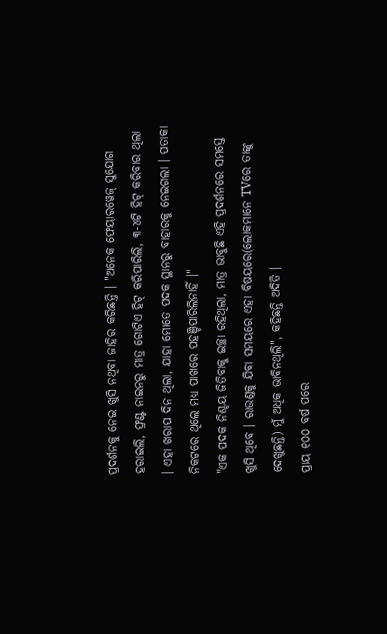ପ୍ରଦର୍ଶନକୁ ନେଇ ଖୁସି ନଥିବା ଜାହିର କରିଛନ୍ତି । "ଅନେକ ଫେୟାରୱେଜ୍ ସୁଯୋଗ ହରାଇଲି, ଫ୍ରଣ୍ଟ ନାଇନରୁ ମାତ୍ର ଗୋଟିଏ ହିଟ୍ କରିପାରିଲି, ୩-୪ଟି ହିଟ୍ କରିବାର ଥିଲା । ଏହା ଖରାପ ଦିନ ଥିଲା, ଯାହା ମୋତେ ପଦକ ସ୍ଥାନରୁ ବାହାରକୁ ନେଇଗଲା । ପତାକା ନିକଟରେ ଥିଲେ ମଧ୍ୟ ପାଖରେ ପହଞ୍ଚିପାରିଲିନାହିଁ ।"
"ଏକ ପଦକ ନିଶ୍ଚୟ ଜିତିବାକୁ ଇଚ୍ଛା ରହିଥିଲା, ମାତ୍ର ଭାବୁଛି ଏହି ପ୍ରଦର୍ଶନରେ ସମସ୍ତେ ଖୁସି ଥିବେ । ରାଉଣ୍ଡକୁ ଯିବା ସମୟରେ ଏହା ବିଷୟରେ(ଲୋକମାନେ TVରେ ତାଙ୍କୁ ଦେଖୁଛନ୍ତି) ମୁଁ ଅଧିକ ଭାବିନଥିଲି", କହିଛନ୍ତି ଅଦିତି ।
ପ୍ରାୟ ୧୦୦ ବର୍ଷ ପରେ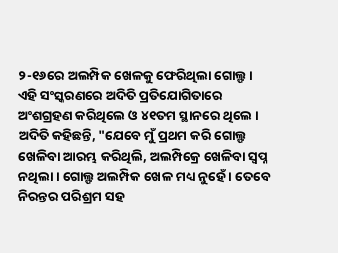୨-୧୬ରେ ଅଲମ୍ପିକ ଖେଳକୁ ଫେରିଥିଲା ଗୋଲ୍ଫ । ଏହି ସଂସ୍କରଣରେ ଅଦିତି ପ୍ରତିଯୋଗିତାରେ ଅଂଶଗ୍ରହଣ କରିଥିଲେ ଓ ୪୧ତମ ସ୍ଥାନରେ ଥିଲେ ।
ଅଦିତି କହିଛନ୍ତି, "ଯେବେ ମୁଁ ପ୍ରଥମ କରି ଗୋଲ୍ଫ ଖେଳିବା ଆରମ୍ଭ କରିଥିଲି, ଅଲମ୍ପିକ୍ରେ ଖେଳିବା ସ୍ବପ୍ନ ନଥିଲା । ଗୋଲ୍ଫ ଅଲମ୍ପିକ ଖେଳ ମଧ୍ୟ ନୁହେଁ । ତେବେ ନିରନ୍ତର ପରିଶ୍ରମ ସହ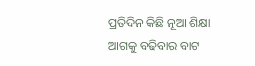ପ୍ରତିଦିନ କିଛି ନୂଆ ଶିକ୍ଷା ଆଗକୁ ବଢିବାର ବାଟ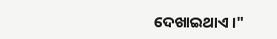ଦେଖାଇଥାଏ ।"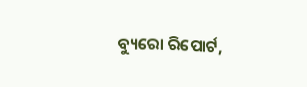ବ୍ୟୁରୋ ରିପୋର୍ଟ,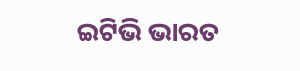ଇଟିଭି ଭାରତ